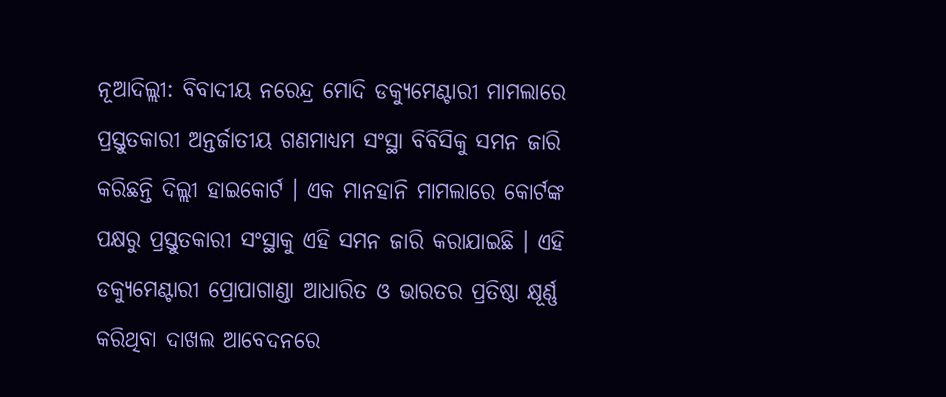ନୂଆଦିଲ୍ଲୀ: ବିବାଦୀୟ ନରେନ୍ଦ୍ର ମୋଦି ଡକ୍ୟୁମେଣ୍ଟାରୀ ମାମଲାରେ ପ୍ରସ୍ତୁତକାରୀ ଅନ୍ତର୍ଜାତୀୟ ଗଣମାଧ୍ୟମ ସଂସ୍ଥା ବିବିସିକୁ ସମନ ଜାରି କରିଛନ୍ତି ଦିଲ୍ଲୀ ହାଇକୋର୍ଟ । ଏକ ମାନହାନି ମାମଲାରେ କୋର୍ଟଙ୍କ ପକ୍ଷରୁ ପ୍ରସ୍ତୁତକାରୀ ସଂସ୍ଥାକୁ ଏହି ସମନ ଜାରି କରାଯାଇଛି । ଏହି ଡକ୍ୟୁମେଣ୍ଟାରୀ ପ୍ରୋପାଗାଣ୍ଡା ଆଧାରିତ ଓ ଭାରତର ପ୍ରତିଷ୍ଠା କ୍ଷୂର୍ଣ୍ଣ କରିଥିବା ଦାଖଲ ଆବେଦନରେ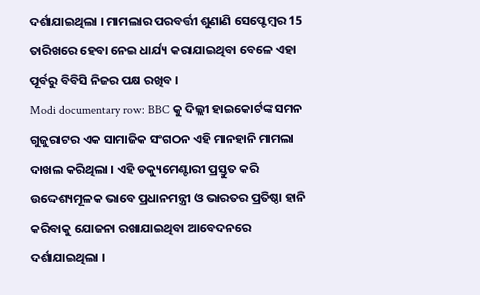ଦର୍ଶାଯାଇଥିଲା । ମାମଲାର ପରବର୍ତ୍ତୀ ଶୁଣାଣି ସେପ୍ଟେମ୍ବର 15 ତାରିଖରେ ହେବା ନେଇ ଧାର୍ଯ୍ୟ କରାଯାଇଥିବା ବେଳେ ଏହା ପୂର୍ବରୁ ବିବିସି ନିଜର ପକ୍ଷ ରଖିବ ।
Modi documentary row: BBC କୁ ଦିଲ୍ଲୀ ହାଇକୋର୍ଟଙ୍କ ସମନ ଗୁଜୁରାଟର ଏକ ସାମାଜିକ ସଂଗଠନ ଏହି ମାନହାନି ମାମଲା ଦାଖଲ କରିଥିଲା । ଏହି ଡକ୍ୟୁମେଣ୍ଟାରୀ ପ୍ରସ୍ତୁତ କରି ଉଦ୍ଦେଶ୍ୟମୂଳକ ଭାବେ ପ୍ରଧାନମନ୍ତ୍ରୀ ଓ ଭାରତର ପ୍ରତିଷ୍ଠା ହାନି କରିବାକୁ ଯୋଜନା ରଖାଯାଇଥିବା ଆବେଦନରେ ଦର୍ଶାଯାଇଥିଲା ।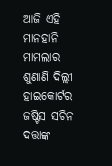ଆଜି ଏହି ମାନହାନି ମାମଲାର ଶୁଣାଣି ଦିଲ୍ଲୀ ହାଇକୋର୍ଟର ଜଷ୍ଟିସ ସଚିନ ଦତ୍ତାଙ୍କ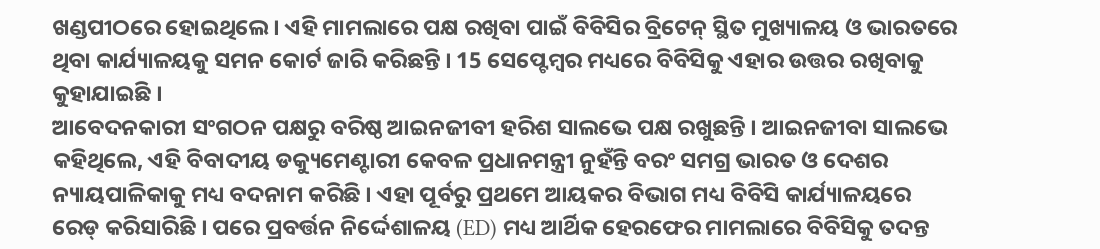ଖଣ୍ଡପୀଠରେ ହୋଇଥିଲେ । ଏହି ମାମଲାରେ ପକ୍ଷ ରଖିବା ପାଇଁ ବିବିସିର ବ୍ରିଟେନ୍ ସ୍ଥିତ ମୁଖ୍ୟାଳୟ ଓ ଭାରତରେ ଥିବା କାର୍ଯ୍ୟାଳୟକୁ ସମନ କୋର୍ଟ ଜାରି କରିଛନ୍ତି । 15 ସେପ୍ଟେମ୍ବର ମଧ୍ୟରେ ବିବିସିକୁ ଏହାର ଉତ୍ତର ରଖିବାକୁ କୁହାଯାଇଛି ।
ଆବେଦନକାରୀ ସଂଗଠନ ପକ୍ଷରୁ ବରିଷ୍ଠ ଆଇନଜୀବୀ ହରିଶ ସାଲଭେ ପକ୍ଷ ରଖୁଛନ୍ତି । ଆଇନଜୀବା ସାଲଭେ କହିଥିଲେ, ଏହି ବିବାଦୀୟ ଡକ୍ୟୁମେଣ୍ଟାରୀ କେବଳ ପ୍ରଧାନମନ୍ତ୍ରୀ ନୁହଁନ୍ତି ବରଂ ସମଗ୍ର ଭାରତ ଓ ଦେଶର ନ୍ୟାୟପାଳିକାକୁ ମଧ୍ୟ ବଦନାମ କରିଛି । ଏହା ପୂର୍ବରୁ ପ୍ରଥମେ ଆୟକର ବିଭାଗ ମଧ୍ୟ ବିବିସି କାର୍ଯ୍ୟାଳୟରେ ରେଡ୍ କରିସାରିଛି । ପରେ ପ୍ରବର୍ତ୍ତନ ନିର୍ଦ୍ଦେଶାଳୟ (ED) ମଧ୍ୟ ଆର୍ଥିକ ହେରଫେର ମାମଲାରେ ବିବିସିକୁ ତଦନ୍ତ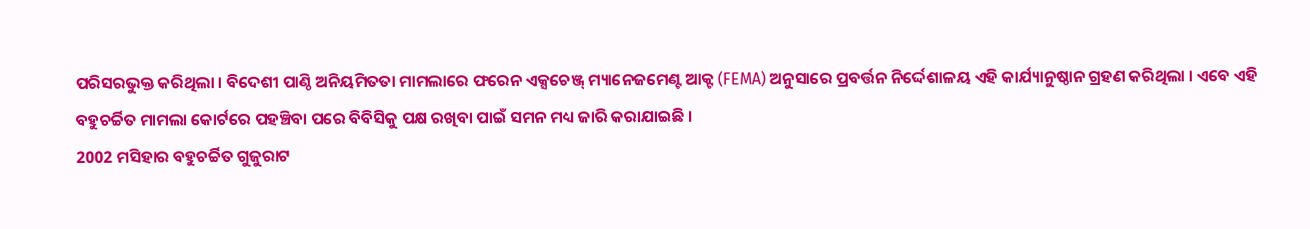ପରିସରଭୁକ୍ତ କରିଥିଲା । ବିଦେଶୀ ପାଣ୍ଠି ଅନିୟମିତତା ମାମଲାରେ ଫରେନ ଏକ୍ସଚେଞ୍ଜ୍ ମ୍ୟାନେଜମେଣ୍ଟ ଆକ୍ଟ (FEMA) ଅନୁସାରେ ପ୍ରବର୍ତ୍ତନ ନିର୍ଦ୍ଦେଶାଳୟ ଏହି କାର୍ଯ୍ୟାନୁଷ୍ଠାନ ଗ୍ରହଣ କରିଥିଲା । ଏବେ ଏହି ବହୁଚର୍ଚ୍ଚିତ ମାମଲା କୋର୍ଟରେ ପହଞ୍ଚିବା ପରେ ବିବିସିକୁ ପକ୍ଷ ରଖିବା ପାଇଁ ସମନ ମଧ୍ୟ ଜାରି କରାଯାଇଛି ।
2002 ମସିହାର ବହୁଚର୍ଚ୍ଚିତ ଗୁଜୁରାଟ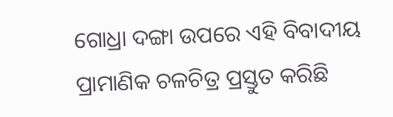ଗୋଧ୍ରା ଦଙ୍ଗା ଉପରେ ଏହି ବିବାଦୀୟ ପ୍ରାମାଣିକ ଚଳଚିତ୍ର ପ୍ରସ୍ତୁତ କରିଛି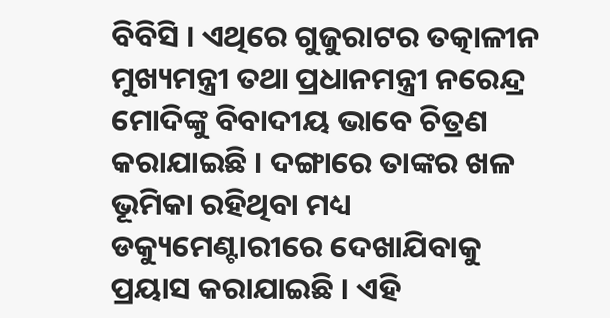ବିବିସି । ଏଥିରେ ଗୁଜୁରାଟର ତତ୍କାଳୀନ ମୁଖ୍ୟମନ୍ତ୍ରୀ ତଥା ପ୍ରଧାନମନ୍ତ୍ରୀ ନରେନ୍ଦ୍ର ମୋଦିଙ୍କୁ ବିବାଦୀୟ ଭାବେ ଚିତ୍ରଣ କରାଯାଇଛି । ଦଙ୍ଗାରେ ତାଙ୍କର ଖଳ ଭୂମିକା ରହିଥିବା ମଧ୍ୟ ଡକ୍ୟୁମେଣ୍ଟାରୀରେ ଦେଖାଯିବାକୁ ପ୍ରୟାସ କରାଯାଇଛି । ଏହି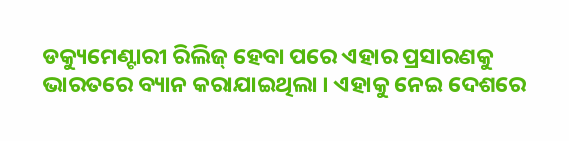ଡକ୍ୟୁମେଣ୍ଟାରୀ ରିଲିଜ୍ ହେବା ପରେ ଏହାର ପ୍ରସାରଣକୁ ଭାରତରେ ବ୍ୟାନ କରାଯାଇଥିଲା । ଏହାକୁ ନେଇ ଦେଶରେ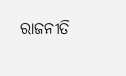ରାଜନୀତି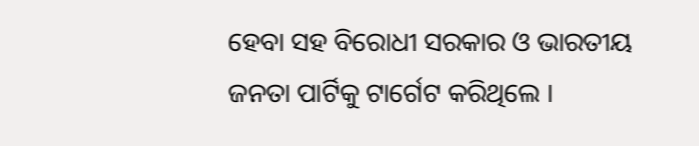ହେବା ସହ ବିରୋଧୀ ସରକାର ଓ ଭାରତୀୟ ଜନତା ପାର୍ଟିକୁ ଟାର୍ଗେଟ କରିଥିଲେ ।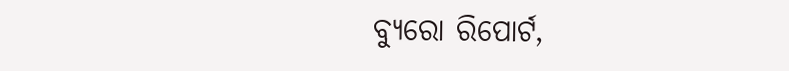ବ୍ୟୁରୋ ରିପୋର୍ଟ,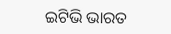ଇଟିଭି ଭାରତ